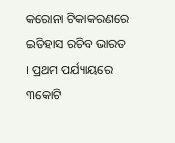କରୋନା ଟିକାକରଣରେ ଇତିହାସ ରଚିବ ଭାରତ  । ପ୍ରଥମ ପର୍ଯ୍ୟାୟରେ ୩କୋଟି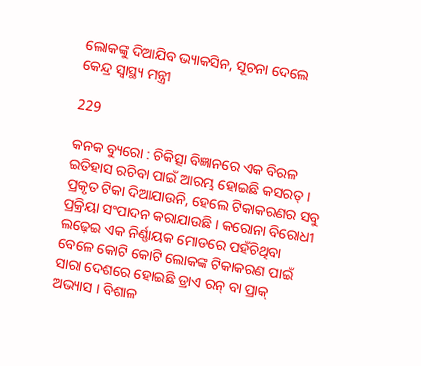ଲୋକଙ୍କୁ ଦିଆଯିବ ଭ୍ୟାକସିନ, ସୂଚନା ଦେଲେ କେନ୍ଦ୍ର ସ୍ୱାସ୍ଥ୍ୟ ମନ୍ତ୍ରୀ

229

କନକ ବ୍ୟୁରୋ : ଚିକିତ୍ସା ବିଜ୍ଞାନରେ ଏକ ବିରଳ ଇତିହାସ ରଚିବା ପାଇଁ ଆରମ୍ଭ ହୋଇଛି କସରତ୍ । ପ୍ରକୃତ ଟିକା ଦିଆଯାଉନି, ହେଲେ ଟିକାକରଣର ସବୁ ପ୍ରକ୍ରିୟା ସଂପାଦନ କରାଯାଉଛି । କରୋନା ବିରୋଧୀ ଲଢ଼େଇ ଏକ ନିର୍ଣ୍ଣାୟକ ମୋଡରେ ପହଁଚିଥିବା ବେଳେ କୋଟି କୋଟି ଲୋକଙ୍କ ଟିକାକରଣ ପାଇଁ ସାରା ଦେଶରେ ହୋଇଛି ଡ୍ରାଏ ରନ୍ ବା ପ୍ରାକ୍ ଅଭ୍ୟାସ । ବିଶାଳ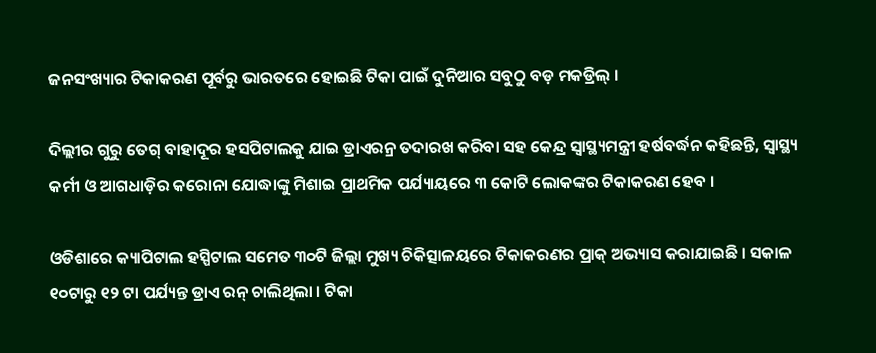ଜନସଂଖ୍ୟାର ଟିକାକରଣ ପୂର୍ବରୁ ଭାରତରେ ହୋଇଛି ଟିକା ପାଇଁ ଦୁନିଆର ସବୁଠୁ ବଡ଼ ମକଡ୍ରିଲ୍ ।

ଦିଲ୍ଲୀର ଗୁରୁ ତେଗ୍ ବାହାଦୂର ହସପିଟାଲକୁ ଯାଇ ଡ୍ରାଏରନ୍ର ତଦାରଖ କରିବା ସହ କେନ୍ଦ୍ର ସ୍ୱାସ୍ଥ୍ୟମନ୍ତ୍ରୀ ହର୍ଷବର୍ଦ୍ଧନ କହିଛନ୍ତି, ସ୍ୱାସ୍ଥ୍ୟ କର୍ମୀ ଓ ଆଗଧାଡ଼ିର କରୋନା ଯୋଦ୍ଧାଙ୍କୁ ମିଶାଇ ପ୍ରାଥମିକ ପର୍ଯ୍ୟାୟରେ ୩ କୋଟି ଲୋକଙ୍କର ଟିକାକରଣ ହେବ ।

ଓଡିଶାରେ କ୍ୟାପିଟାଲ ହସ୍ପିଟାଲ ସମେତ ୩୦ଟି ଜିଲ୍ଲା ମୁଖ୍ୟ ଚିକିତ୍ସାଳୟରେ ଟିକାକରଣର ପ୍ରାକ୍ ଅଭ୍ୟାସ କରାଯାଇଛି । ସକାଳ ୧୦ଟାରୁ ୧୨ ଟା ପର୍ଯ୍ୟନ୍ତ ଡ୍ରାଏ ରନ୍ ଚାଲିଥିଲା । ଟିକା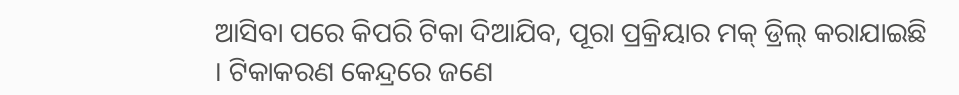ଆସିବା ପରେ କିପରି ଟିକା ଦିଆଯିବ, ପୂରା ପ୍ରକ୍ରିୟାର ମକ୍ ଡ୍ରିଲ୍ କରାଯାଇଛି । ଟିକାକରଣ କେନ୍ଦ୍ରରେ ଜଣେ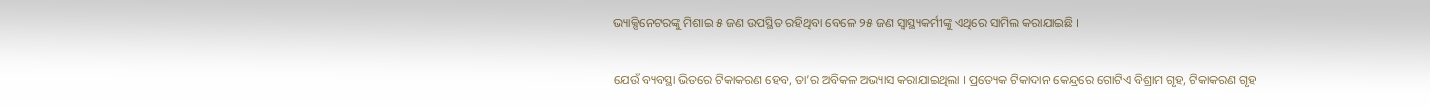ଭ୍ୟାକ୍ସିନେଟରଙ୍କୁ ମିଶାଇ ୫ ଜଣ ଉପସ୍ଥିତ ରହିଥିବା ବେଳେ ୨୫ ଜଣ ସ୍ୱାସ୍ଥ୍ୟକର୍ମୀଙ୍କୁ ଏଥିରେ ସାମିଲ କରାଯାଇଛି ।

ଯେଉଁ ବ୍ୟବସ୍ଥା ଭିତରେ ଟିକାକରଣ ହେବ, ତା’ର ଅବିକଳ ଅଭ୍ୟାସ କରାଯାଇଥିଲା । ପ୍ରତ୍ୟେକ ଟିକାଦାନ କେନ୍ଦ୍ରରେ ଗୋଟିଏ ବିଶ୍ରାମ ଗୃହ, ଟିକାକରଣ ଗୃହ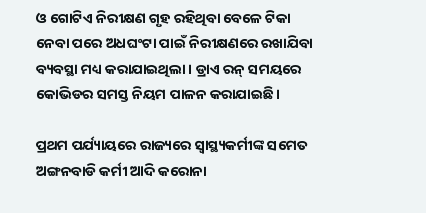ଓ ଗୋଟିଏ ନିରୀକ୍ଷଣ ଗୃହ ରହିଥିବା ବେଳେ ଟିକା ନେବା ପରେ ଅଧଘଂଟା ପାଇଁ ନିରୀକ୍ଷଣରେ ରଖାଯିବା ବ୍ୟବସ୍ଥା ମଧ୍ୟ କରାଯାଇଥିଲା । ଡ୍ରାଏ ରନ୍ ସମୟରେ କୋଭିଡର ସମସ୍ତ ନିୟମ ପାଳନ କରାଯାଇଛି ।

ପ୍ରଥମ ପର୍ଯ୍ୟାୟରେ ରାଜ୍ୟରେ ସ୍ୱାସ୍ଥ୍ୟକର୍ମୀଙ୍କ ସମେତ ଅଙ୍ଗନବାଡି କର୍ମୀ ଆଦି କରୋନା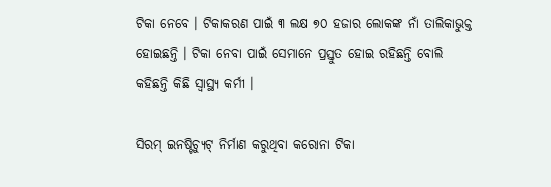ଟିକା ନେବେ । ଟିକାକରଣ ପାଇଁ ୩ ଲକ୍ଷ ୭୦ ହଜାର ଲୋକଙ୍କ ନାଁ ତାଲିକାଭୁକ୍ତ ହୋଇଛନ୍ତି । ଟିକା ନେବା ପାଇଁ ସେମାନେ ପ୍ରସ୍ତୁତ ହୋଇ ରହିଛନ୍ତି ବୋଲି କହିଛନ୍ତି କିଛି ସ୍ୱାସ୍ଥ୍ୟ କର୍ମୀ ।

ସିରମ୍ ଇନଷ୍ଟିଚ୍ୟୁଟ୍ ନିର୍ମାଣ କରୁଥିବା କରୋନା ଟିକା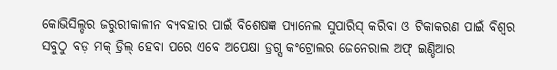କୋଭିସିଲ୍ଡର ଜରୁରୀକାଳୀନ ବ୍ୟବହାର ପାଇଁ ବିଶେଷଜ୍ଞ ପ୍ୟାନେଲ ସୁପାରିସ୍ କରିବା ଓ ଟିକାକରଣ ପାଇଁ ବିଶ୍ୱର ସବୁଠୁ ବଡ଼ ମକ୍ ଡ୍ରିଲ୍ ହେବା ପରେ ଏବେ ଅପେକ୍ଷା ଡ୍ରଗ୍ସ କଂଟ୍ରୋଲର ଜେନେରାଲ ଅଫ୍ ଇଣ୍ଡିଆର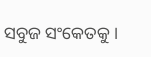ସବୁଜ ସଂକେତକୁ ।